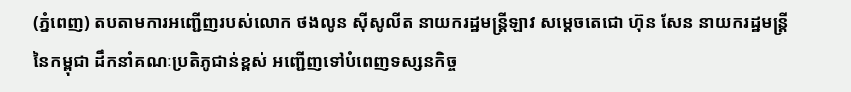(ភ្នំពេញ) តបតាមការអញ្ជើញរបស់លោក ថងលូន ស៊ីសូលីត នាយករដ្ឋមន្រ្តីឡាវ សម្តេចតេជោ ហ៊ុន សែន នាយករដ្ឋមន្រ្តីនៃកម្ពុជា ដឹកនាំគណៈប្រតិភូជាន់ខ្ពស់ អញ្ជើញទៅបំពេញទស្សនកិច្ច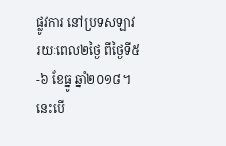ផ្លូវការ នៅប្រទសឡាវ រយៈពេល២ថ្ងៃ ពីថ្ងៃទី៥-៦ ខែធ្នូ ឆ្នាំ២០១៨។ នេះបើ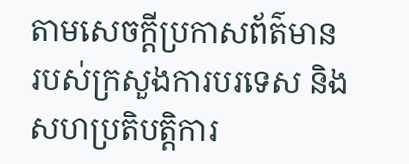តាមសេចក្ដីប្រកាសព័ត៌មាន របស់ក្រសួងការបរទេស និងសហប្រតិបត្ដិការ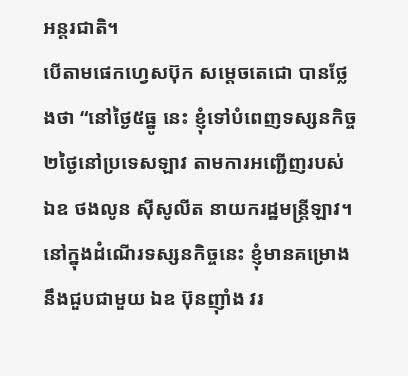អន្តរជាតិ។
បើតាមផេកហ្វេសប៊ុក សម្តេចតេជោ បានថ្លែងថា “នៅថ្ងៃ៥ធ្នូ នេះ ខ្ញុំទៅបំពេញទស្សនកិច្ច២ថ្ងៃនៅប្រទេសឡាវ តាមការអញ្ជើញរបស់ ឯឧ ថងលូន ស៊ីសូលីត នាយករដ្ឋមន្រ្តីឡាវ។ នៅក្នុងដំណើរទស្សនកិច្ចនេះ ខ្ញុំមានគម្រោងនឹងជួបជាមួយ ឯឧ ប៊ុនញ៉ាំង វរ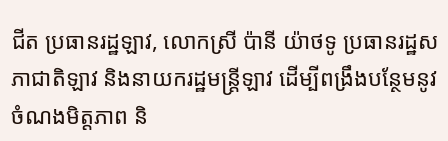ជីត ប្រធានរដ្ឋឡាវ, លោកស្រី ប៉ានី យ៉ាថទូ ប្រធានរដ្ឋសភាជាតិឡាវ និងនាយករដ្ឋមន្រ្តីឡាវ ដើម្បីពង្រឹងបន្ថែមនូវចំណងមិត្តភាព និ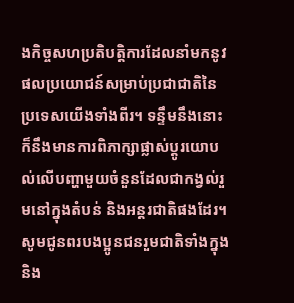ងកិច្ចសហប្រតិបត្តិការដែលនាំមកនូវផលប្រយោជន៍សម្រាប់ប្រជាជាតិនៃប្រទេសយើងទាំងពីរ។ ទន្ទឹមនឹងនោះ ក៏នឹងមានការពិភាក្សាផ្លាស់ប្តូរយោបល់លើបញ្ហាមួយចំនួនដែលជាកង្វល់រួមនៅក្នុងតំបន់ និងអន្តរជាតិផងដែរ។
សូមជូនពរបងប្អូនជនរួមជាតិទាំងក្នុង និង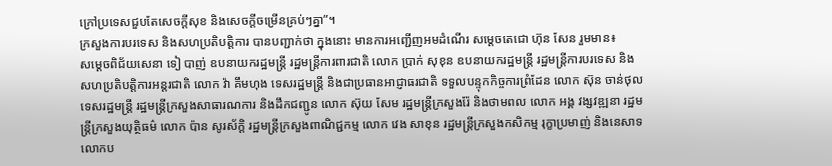ក្រៅប្រទេសជួបតែសេចក្តីសុខ និងសេចក្តីចម្រើនគ្រប់ៗគ្នា”។
ក្រសួងការបរទេស និងសហប្រតិបត្ដិការ បានបញ្ជាក់ថា ក្នុងនោះ មានការអញ្ជើញអមដំណើរ សម្តេចតេជោ ហ៊ុន សែន រួមមាន៖
សម្តេចពិជ័យសេនា ទៀ បាញ់ ឧបនាយករដ្ឋមន្រ្តី រដ្ឋមន្រ្តីការពារជាតិ លោក ប្រាក់ សុខុន ឧបនាយករដ្ឋមន្រ្តី រដ្ឋមន្រ្តីការបរទេស និងសហប្រតិបត្តិការអន្តរជាតិ លោក វ៉ា គឹមហុង ទេសរដ្ឋមន្រ្តី និងជាប្រធានអាជ្ញាធរជាតិ ទទួលបន្ទុកកិច្ចការព្រំដែន លោក ស៊ុន ចាន់ថុល ទេសរដ្ឋមន្រ្តី រដ្ឋមន្រ្តីក្រសួងសាធារណការ និងដឹកជញ្ជូន លោក ស៊ុយ សែម រដ្ឋមន្រ្តីក្រសួងរ៉ែ និងថាមពល លោក អង្គ វង្សវឌ្ឍនា រដ្ឋមន្រ្តីក្រសួងយុត្ថិធម៌ លោក ប៉ាន សូរស័ក្តិ រដ្ឋមន្រ្តីក្រសួងពាណិជ្ជកម្ម លោក វេង សាខុន រដ្ឋមន្រ្តីក្រសួងកសិកម្ម រុក្ខាប្រមាញ់ និងនេសាទ លោកប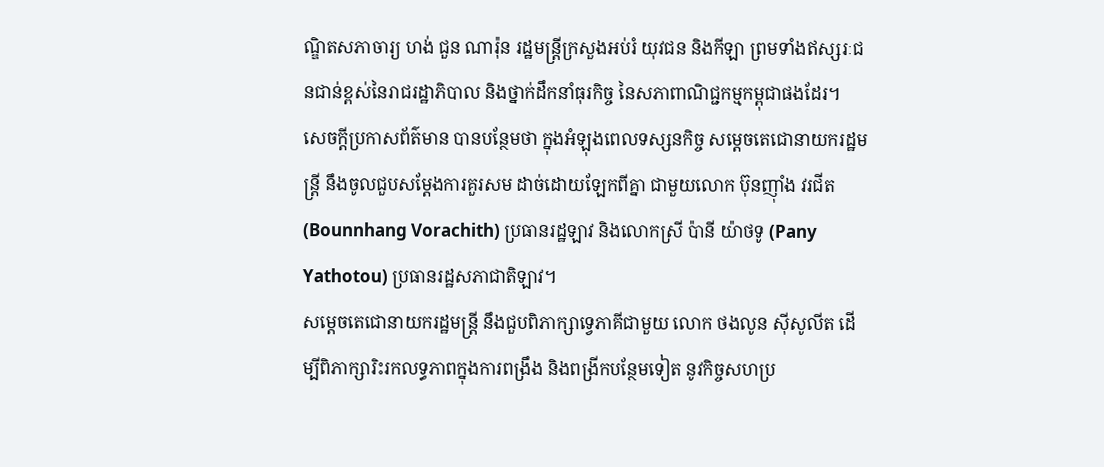ណ្ឌិតសភាចារ្យ ហង់ ជួន ណារ៉ុន រដ្ឋមន្រ្តីក្រសួងអប់រំ យុវជន និងកីឡា ព្រមទាំងឥស្សរៈជនជាន់ខ្ពស់នៃរាជរដ្ឋាភិបាល និងថ្នាក់ដឹកនាំធុរកិច្ច នៃសភាពាណិជ្ជកម្មកម្ពុជាផងដែរ។
សេចក្ដីប្រកាសព័ត៌មាន បានបន្ថែមថា ក្នុងអំឡុងពេលទស្សនកិច្ច សម្តេចតេជោនាយករដ្ឋមន្រ្តី នឹងចូលជួបសម្តែងការគួរសម ដាច់ដោយឡែកពីគ្នា ជាមួយលោក ប៊ុនញ៉ាំង វរជីត (Bounnhang Vorachith) ប្រធានរដ្ឋឡាវ និងលោកស្រី ប៉ានី យ៉ាថទូ (Pany Yathotou) ប្រធានរដ្ឋសភាជាតិឡាវ។
សម្តេចតេជោនាយករដ្ឋមន្រ្តី នឹងជួបពិភាក្សាទ្វេភាគីជាមួយ លោក ថងលូន ស៊ីសូលីត ដើម្បីពិភាក្សារិះរកលទ្ធភាពក្នុងការពង្រឹង និងពង្រីកបន្ថែមទៀត នូវកិច្ចសហប្រ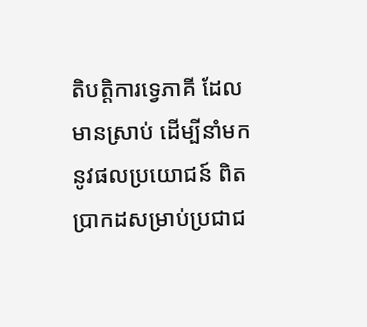តិបត្តិការទ្វេភាគី ដែលមានស្រាប់ ដើម្បីនាំមកនូវផលប្រយោជន៍ ពិតប្រាកដសម្រាប់ប្រជាជ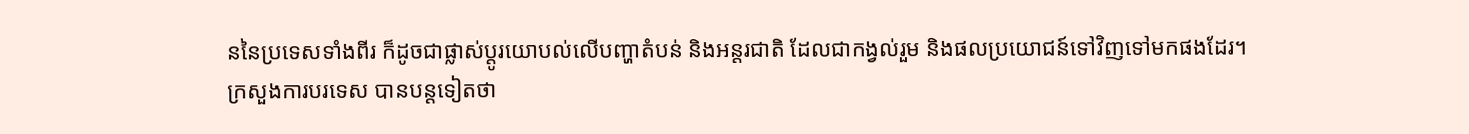ននៃប្រទេសទាំងពីរ ក៏ដូចជាផ្លាស់ប្តូរយោបល់លើបញ្ហាតំបន់ និងអន្តរជាតិ ដែលជាកង្វល់រួម និងផលប្រយោជន៍ទៅវិញទៅមកផងដែរ។
ក្រសួងការបរទេស បានបន្ដទៀតថា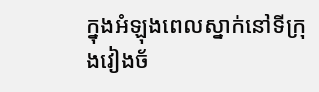ក្នុងអំឡុងពេលស្នាក់នៅទីក្រុងវៀងច័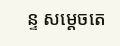ន្ទ សម្តេចតេ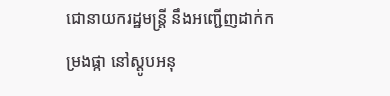ជោនាយករដ្ឋមន្រ្តី នឹងអញ្ជើញដាក់កម្រងផ្កា នៅស្តូបអនុ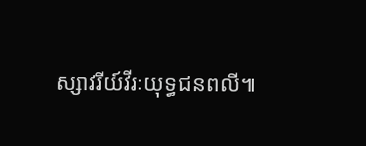ស្សាវរីយ៍វីរៈយុទ្ធជនពលី៕